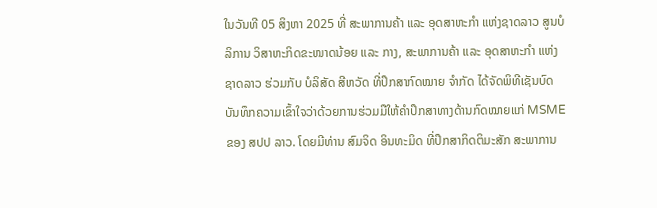ໃນວັນທີ 05 ສິງຫາ 2025 ທີ່ ສະພາການຄ້າ ແລະ ອຸດສາຫະກຳ ແຫ່ງຊາດລາວ ສູນບໍລິການ ວິສາຫະກິດຂະໜາດນ້ອຍ ແລະ ກາງ, ສະພາການຄ້າ ແລະ ອຸດສາຫະກຳ ແຫ່ງຊາດລາວ ຮ່ວມກັບ ບໍລິສັດ ສີຫວັດ ທີ່ປຶກສາກົດໝາຍ ຈໍາກັດ ໄດ້ຈັດພິທີເຊັນບົດບັນທຶກຄວາມເຂົ້າໃຈວ່າດ້ວຍການຮ່ວມມືໃຫ້ຄຳປຶກສາທາງດ້ານກົດໝາຍແກ່ MSME ຂອງ ສປປ ລາວ. ໂດຍມີທ່ານ ສົມຈິດ ອິນທະມິດ ທີ່ປຶກສາກິດຕິມະສັກ ສະພາການ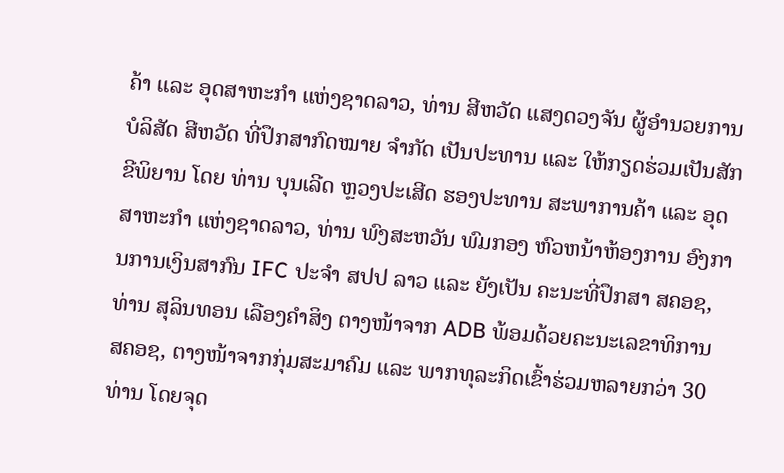ຄ້າ ແລະ ອຸດສາຫະກຳ ແຫ່ງຊາດລາວ, ທ່ານ ສີຫວັດ ແສງດວງຈັນ ຜູ້ອຳນວຍການ ບໍລິສັດ ສີຫວັດ ທີ່ປຶກສາກົດໝາຍ ຈໍາກັດ ເປັນປະທານ ແລະ ໃຫ້ກຽດຮ່ວມເປັນສັກຂີພິຍານ ໂດຍ ທ່ານ ບຸນເລີດ ຫຼວງປະເສີດ ຮອງປະທານ ສະພາການຄ້າ ແລະ ອຸດສາຫະກຳ ແຫ່ງຊາດລາວ, ທ່ານ ພົງສະຫວັນ ພົມກອງ ຫົວຫນ້າຫ້ອງການ ອົງການການເງິນສາກົນ IFC ປະຈຳ ສປປ ລາວ ແລະ ຍັງເປັນ ຄະນະທີ່ປຶກສາ ສຄອຊ, ທ່ານ ສຸລິນທອນ ເລືອງຄຳສິງ ຕາງໜ້າຈາກ ADB ພ້ອມດ້ວຍຄະນະເລຂາທິການ ສຄອຊ, ຕາງໜ້າຈາກກຸ່ມສະມາຄົມ ແລະ ພາກທຸລະກິດເຂົ້າຮ່ວມຫລາຍກວ່າ 30 ທ່ານ ໂດຍຈຸດ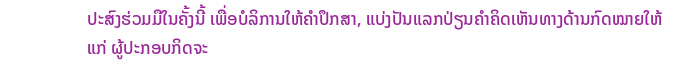ປະສົງຮ່ວມມືໃນຄັ້ງນີ້ ເພື່ອບໍລິການໃຫ້ຄໍາປຶກສາ, ແບ່ງປັນແລກປ່ຽນຄໍາຄິດເຫັນທາງດ້ານກົດໝາຍໃຫ້ແກ່ ຜູ້ປະກອບກິດຈະ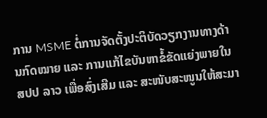ການ MSME ຕໍ່ການຈັດຕັ້ງປະຕິບັດວຽກງານທາງດ້ານກົດໝາຍ ແລະ ການແກ້ໄຂບັນຫາຂໍ້ຂັດແຍ່ງພາຍໃນ ສປປ ລາວ ເພື່ອສົ່ງເສີມ ແລະ ສະໜັບສະໜູນໃຫ້ສະມາ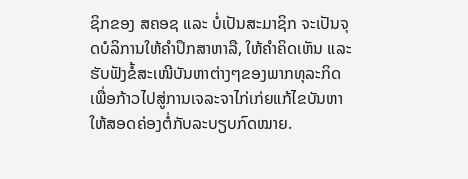ຊິກຂອງ ສຄອຊ ແລະ ບໍ່ເປັນສະມາຊິກ ຈະເປັນຈຸດບໍລິການໃຫ້ຄຳປຶກສາຫາລື, ໃຫ້ຄໍາຄິດເຫັນ ແລະ ຮັບຟັງຂໍ້ສະເໜີບັນຫາຕ່າງໆຂອງພາກທຸລະກິດ ເພື່ອກ້າວໄປສູ່ການເຈລະຈາໄກ່ເກ່ຍແກ້ໄຂບັນຫາໃຫ້ສອດຄ່ອງຕໍ່ກັບລະບຽບກົດໝາຍ.